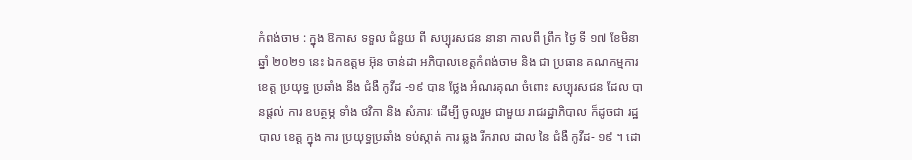កំពង់ចាម : ក្នុង ឱកាស ទទួល ជំនួយ ពី សប្បុរសជន នានា កាលពី ព្រឹក ថ្ងៃ ទី ១៧ ខែមិនា ឆ្នាំ ២០២១ នេះ ឯកឧត្តម អ៊ុន ចាន់ដា អភិបាលខេត្តកំពង់ចាម និង ជា ប្រធាន គណកម្មការ ខេត្ត ប្រយុទ្ធ ប្រឆាំង នឹង ជំងឺ កូវីដ -១៩ បាន ថ្លែង អំណរគុណ ចំពោះ សប្បុរសជន ដែល បានផ្តល់ ការ ឧបត្ថម្ភ ទាំង ថវិកា និង សំភារៈ ដេីម្បី ចូលរួម ជាមួយ រាជរដ្ឋាភិបាល ក៏ដូចជា រដ្ឋបាល ខេត្ត ក្នុង ការ ប្រយុទ្ធប្រឆាំង ទប់ស្កាត់ ការ ឆ្លង រីករាល ដាល នៃ ជំងឺ កូវីដ- ១៩ ។ ដោ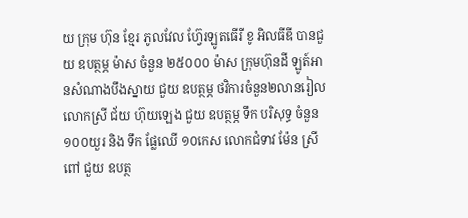យ ក្រុម ហ៊ុន ខ្មែរ ភូលវែល ហ៊្វែរឡូតធេីរី ខូ អិលធីឌី បានជួយ ឧបត្ថម្ភ ម៉ាស ចំនួន ២៥០០០ ម៉ាស ក្រុមហ៊ុនដី ឡូត៍អានសំណាងបឹងស្នាយ ជួយ ឧបត្ថម្ភ ថវិការចំនួន២លានរៀល លោកស្រី ជ័យ ហ៊ុយឡេង ជួយ ឧបត្ថម្ភ ទឹក បរិសុទ្ធ ចំនួន ១០០យួរ និង ទឹក ផ្លែឈើ ១០កេស លោកជំទាវ ម៉ែន ស្រីពៅ ជួយ ឧបត្ថ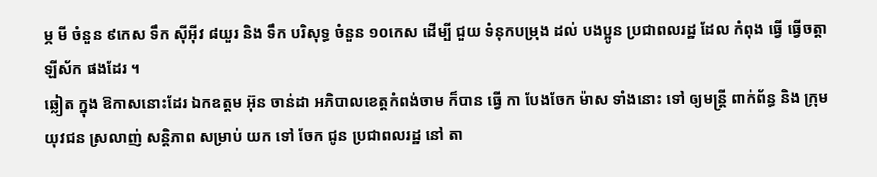ម្ភ មី ចំនួន ៩កេស ទឹក ស៊ីអ៊ីវ ៨យួរ និង ទឹក បរិសុទ្ធ ចំនួន ១០កេស ដេីម្បី ជួយ ទំនុកបម្រុង ដល់ បងប្អូន ប្រជាពលរដ្ឋ ដែល កំពុង ធ្វើ ធ្វើចត្តាឡីស័ក ផងដែរ ។
ឆ្លៀត ក្នុង ឱកាសនោះដែរ ឯកឧត្តម អ៊ុន ចាន់ដា អភិបាលខេត្តកំពង់ចាម ក៏បាន ធ្វើ កា បែងចែក ម៉ាស ទាំងនោះ ទៅ ឲ្យមន្ត្រី ពាក់ព័ន្ធ និង ក្រុម យុវជន ស្រលាញ់ សន្តិភាព សម្រាប់ យក ទៅ ចែក ជូន ប្រជាពលរដ្ឋ នៅ តា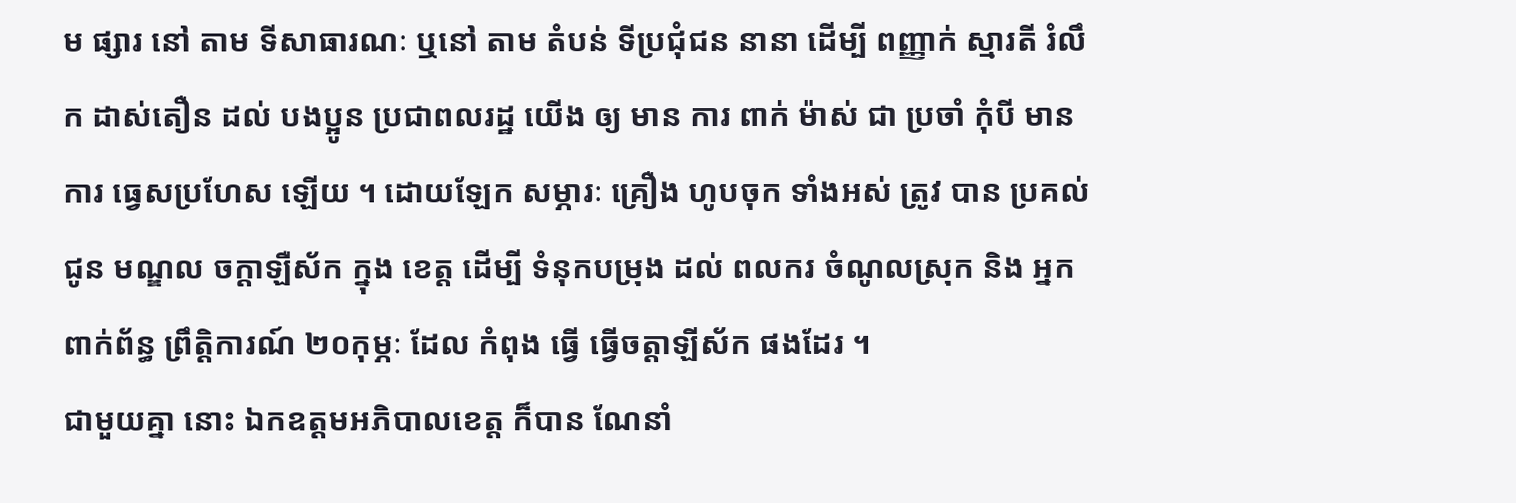ម ផ្សារ នៅ តាម ទីសាធារណៈ ឬនៅ តាម តំបន់ ទីប្រជុំជន នានា ដេីម្បី ពញ្ញាក់ ស្មារតី រំលឹក ដាស់តឿន ដល់ បងប្អូន ប្រជាពលរដ្ឋ យើង ឲ្យ មាន ការ ពាក់ ម៉ាស់ ជា ប្រចាំ កុំបី មាន ការ ធ្វេសប្រហែស ឡេីយ ។ ដោយឡែក សម្ភារៈ គ្រឿង ហូបចុក ទាំងអស់ ត្រូវ បាន ប្រគល់ ជូន មណ្ឌល ចក្តាឡឺស័ក ក្នុង ខេត្ត ដើម្បី ទំនុកបម្រុង ដល់ ពលករ ចំណូលស្រុក និង អ្នក ពាក់ព័ន្ធ ព្រឹត្តិការណ៍ ២០កុម្ភៈ ដែល កំពុង ធ្វើ ធ្វើចត្តាឡីស័ក ផងដែរ ។
ជាមួយគ្នា នោះ ឯកឧត្តមអភិបាលខេត្ត ក៏បាន ណែនាំ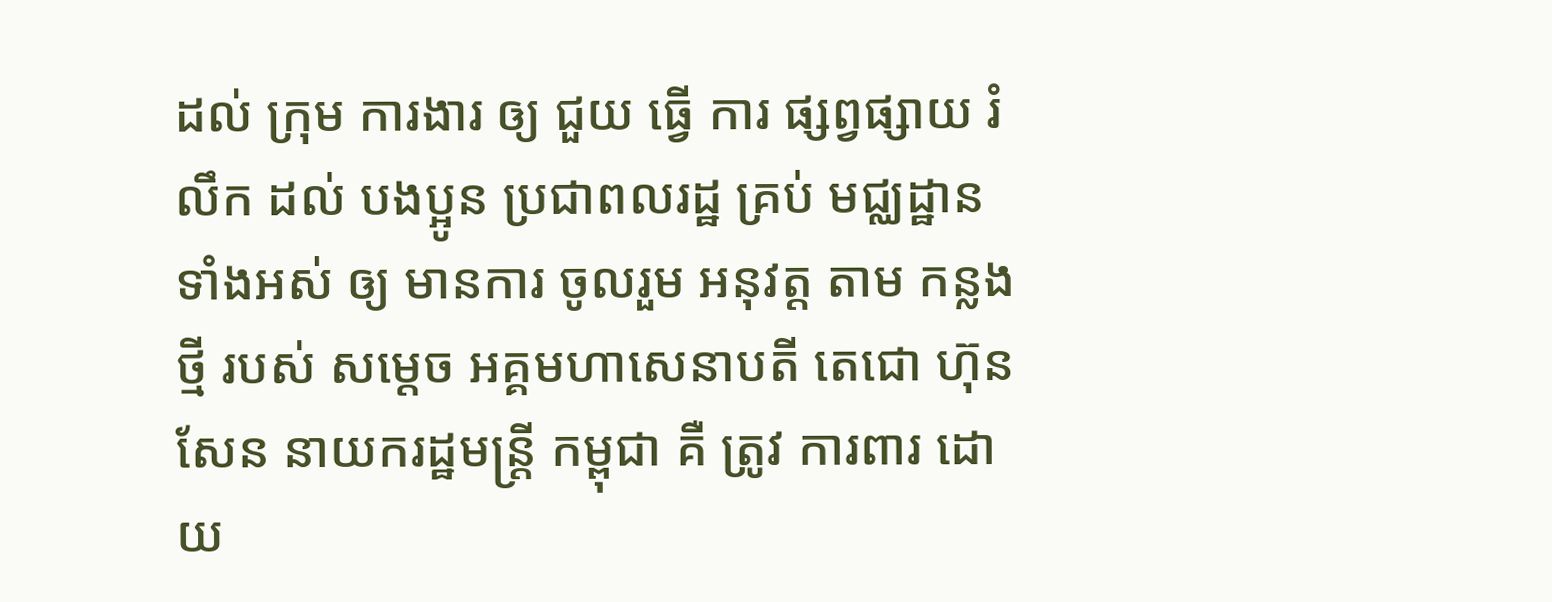ដល់ ក្រុម ការងារ ឲ្យ ជួយ ធ្វើ ការ ផ្សព្វផ្សាយ រំលឹក ដល់ បងប្អូន ប្រជាពលរដ្ឋ គ្រប់ មជ្ឈដ្ឋាន ទាំងអស់ ឲ្យ មានការ ចូលរួម អនុវត្ត តាម កន្លង ថ្មី របស់ សម្តេច អគ្គមហាសេនាបតី តេជោ ហ៊ុន សែន នាយករដ្ឋមន្ត្រី កម្ពុជា គឺ ត្រូវ ការពារ ដោយ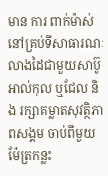មាន ការ ពាក់ម៉ាស់នៅគ្រប់ទីសាធារណៈ លាងដៃជាមួយសាប៊ូ អាល់កុល ឬជែល និង រក្សាគម្លាតសុវត្ថិភាពសង្គម ចាប់ពីមួយម៉ែត្រកន្លះ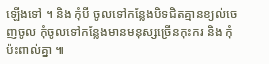ឡើងទៅ ។ និង កុំបី ចូលទៅកន្លែងបិទជិតគ្មានខ្យល់ចេញចូល កុំចូលទៅកន្លែងមានមនុស្សច្រើនកុះករ និង កុំប៉ះពាល់គ្នា ៕